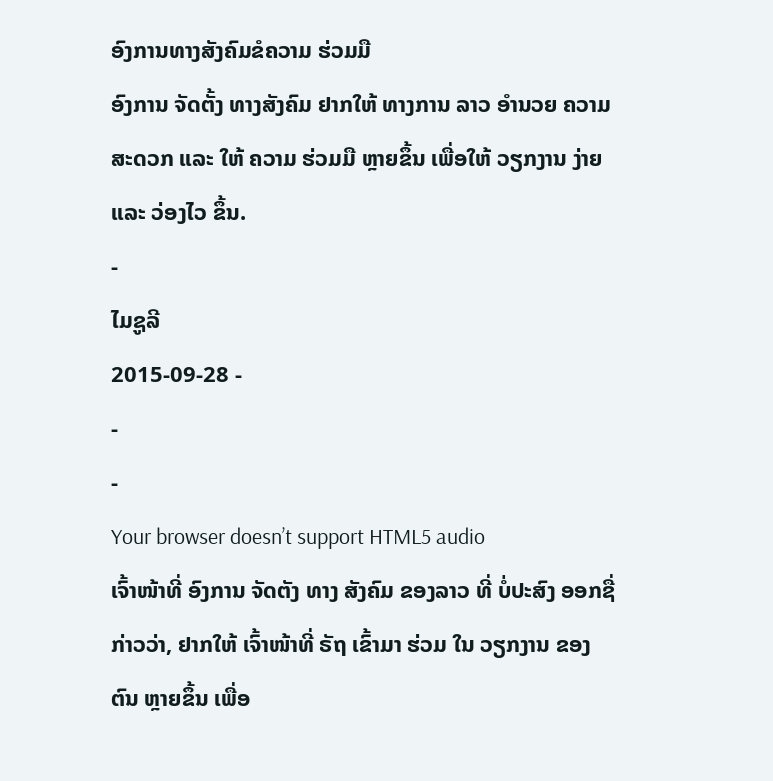ອົງການທາງສັງຄົມຂໍຄວາມ ຮ່ວມມື
ອົງການ ຈັດຕັ້ງ ທາງສັງຄົມ ຢາກໃຫ້ ທາງການ ລາວ ອໍານວຍ ຄວາມ ສະດວກ ແລະ ໃຫ້ ຄວາມ ຮ່ວມມື ຫຼາຍຂຶ້ນ ເພື່ອໃຫ້ ວຽກງານ ງ່າຍ ແລະ ວ່ອງໄວ ຂຶ້ນ.
-
ໄມຊູລີ
2015-09-28 -
-
-
Your browser doesn’t support HTML5 audio
ເຈົ້າໜ້າທີ່ ອົງການ ຈັດຕັງ ທາງ ສັງຄົມ ຂອງລາວ ທີ່ ບໍ່ປະສົງ ອອກຊື່ ກ່າວວ່າ, ຢາກໃຫ້ ເຈົ້າໜ້າທີ່ ຣັຖ ເຂົ້າມາ ຮ່ວມ ໃນ ວຽກງານ ຂອງ ຕົນ ຫຼາຍຂຶ້ນ ເພື່ອ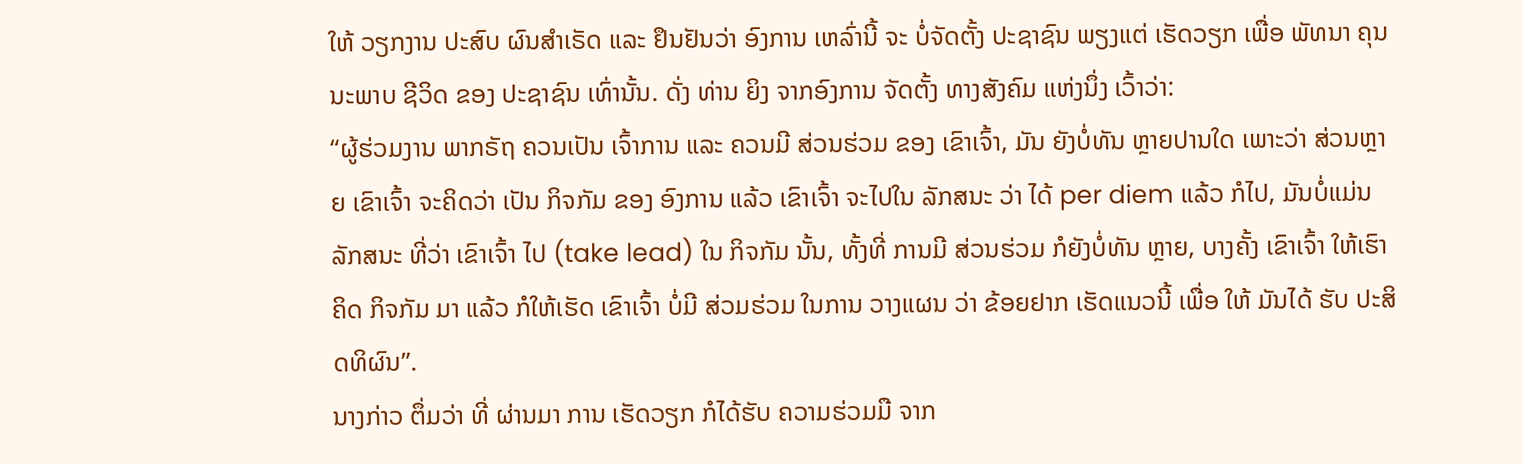ໃຫ້ ວຽກງານ ປະສົບ ຜົນສໍາເຣັດ ແລະ ຢຶນຢັນວ່າ ອົງການ ເຫລົ່ານີ້ ຈະ ບໍ່ຈັດຕັ້ງ ປະຊາຊົນ ພຽງແຕ່ ເຮັດວຽກ ເພື່ອ ພັທນາ ຄຸນນະພາບ ຊີວິດ ຂອງ ປະຊາຊົນ ເທົ່ານັ້ນ. ດັ່ງ ທ່ານ ຍິງ ຈາກອົງການ ຈັດຕັ້ງ ທາງສັງຄົມ ແຫ່ງນຶ່ງ ເວົ້າວ່າ:
“ຜູ້ຮ່ວມງານ ພາກຣັຖ ຄວນເປັນ ເຈົ້າການ ແລະ ຄວນມີ ສ່ວນຮ່ວມ ຂອງ ເຂົາເຈົ້າ, ມັນ ຍັງບໍ່ທັນ ຫຼາຍປານໃດ ເພາະວ່າ ສ່ວນຫຼາຍ ເຂົາເຈົ້າ ຈະຄິດວ່າ ເປັນ ກິຈກັມ ຂອງ ອົງການ ແລ້ວ ເຂົາເຈົ້າ ຈະໄປໃນ ລັກສນະ ວ່າ ໄດ້ per diem ແລ້ວ ກໍໄປ, ມັນບໍ່ແມ່ນ ລັກສນະ ທີ່ວ່າ ເຂົາເຈົ້າ ໄປ (take lead) ໃນ ກິຈກັມ ນັ້ນ, ທັ້ງທີ່ ການມີ ສ່ວນຮ່ວມ ກໍຍັງບໍ່ທັນ ຫຼາຍ, ບາງຄັ້ງ ເຂົາເຈົ້າ ໃຫ້ເຮົາຄິດ ກິຈກັມ ມາ ແລ້ວ ກໍໃຫ້ເຮັດ ເຂົາເຈົ້າ ບໍ່ມີ ສ່ວມຮ່ວມ ໃນການ ວາງແຜນ ວ່າ ຂ້ອຍຢາກ ເຮັດແນວນີ້ ເພື່ອ ໃຫ້ ມັນໄດ້ ຮັບ ປະສິດທິຜົນ”.
ນາງກ່າວ ຕຶ່ມວ່າ ທີ່ ຜ່ານມາ ການ ເຮັດວຽກ ກໍໄດ້ຮັບ ຄວາມຮ່ວມມື ຈາກ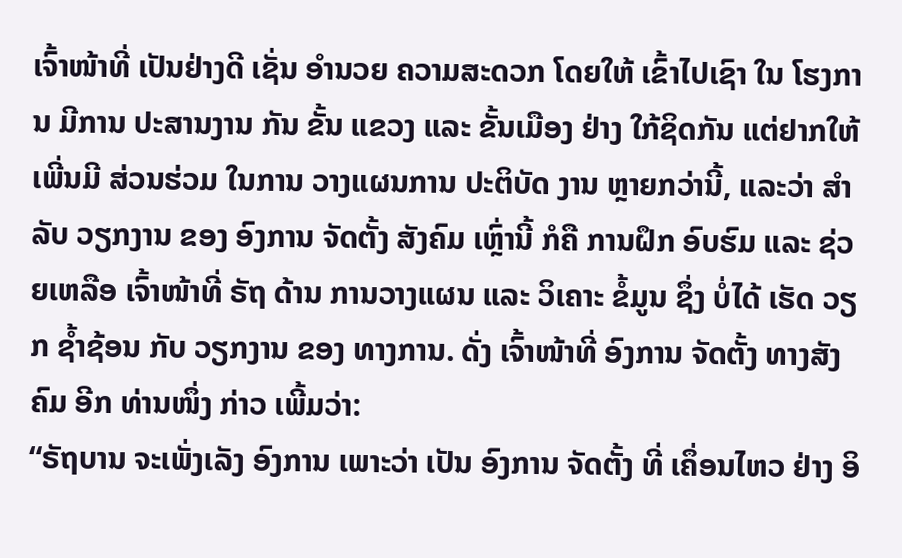ເຈົ້າໜ້າທີ່ ເປັນຢ່າງດີ ເຊັ່ນ ອໍານວຍ ຄວາມສະດວກ ໂດຍໃຫ້ ເຂົ້າໄປເຊົາ ໃນ ໂຮງການ ມີການ ປະສານງານ ກັນ ຂັ້ນ ແຂວງ ແລະ ຂັ້ນເມືອງ ຢ່າງ ໃກ້ຊິດກັນ ແຕ່ຢາກໃຫ້ ເພີ່ນມີ ສ່ວນຮ່ວມ ໃນການ ວາງແຜນການ ປະຕິບັດ ງານ ຫຼາຍກວ່ານີ້, ແລະວ່າ ສໍາລັບ ວຽກງານ ຂອງ ອົງການ ຈັດຕັ້ງ ສັງຄົມ ເຫຼົ່ານີ້ ກໍຄື ການຝຶກ ອົບຮົມ ແລະ ຊ່ວຍເຫລືອ ເຈົ້າໜ້າທີ່ ຣັຖ ດ້ານ ການວາງແຜນ ແລະ ວິເຄາະ ຂໍ້ມູນ ຊຶ່ງ ບໍ່ໄດ້ ເຮັດ ວຽກ ຊໍ້າຊ້ອນ ກັບ ວຽກງານ ຂອງ ທາງການ. ດັ່ງ ເຈົ້າໜ້າທີ່ ອົງການ ຈັດຕັ້ງ ທາງສັງຄົມ ອີກ ທ່ານໜຶ່ງ ກ່າວ ເພີ້ມວ່າ:
“ຣັຖບານ ຈະເພັ່ງເລັງ ອົງການ ເພາະວ່າ ເປັນ ອົງການ ຈັດຕັ້ງ ທີ່ ເຄຶ່ອນໄຫວ ຢ່າງ ອິ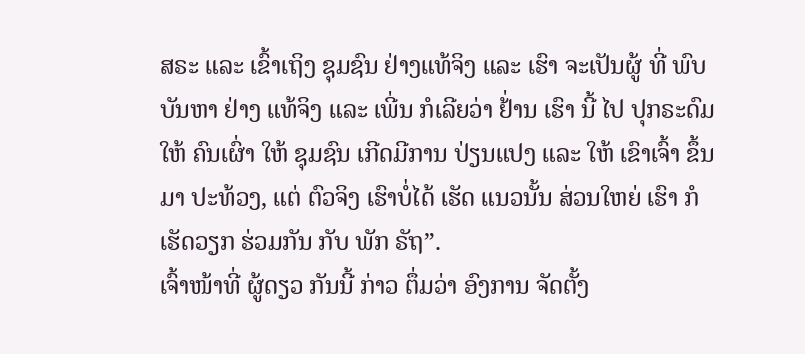ສຣະ ແລະ ເຂົ້າເຖິງ ຊຸມຊົນ ຢ່າງແທ້ຈິງ ແລະ ເຮົາ ຈະເປັນຜູ້ ທີ່ ພົບບັນຫາ ຢ່າງ ແທ້ຈິງ ແລະ ເພີ່ນ ກໍເລີຍວ່າ ຢ້່ານ ເຮົາ ນີ້ ໄປ ປຸກຣະດົມ ໃຫ້ ຄົນເຜົ່າ ໃຫ້ ຊຸມຊົນ ເກີດມີການ ປ່ຽນແປງ ແລະ ໃຫ້ ເຂົາເຈົ້າ ຂຶ້ນມາ ປະທ້ວງ, ແຕ່ ຕົວຈິງ ເຮົາບໍ່ໄດ້ ເຮັດ ແນວນັ້ນ ສ່ວນໃຫຍ່ ເຮົາ ກໍເຮັດວຽກ ຮ່ວມກັນ ກັບ ພັກ ຣັຖ”.
ເຈົ້າໜ້າທີ່ ຜູ້ດຽວ ກັນນີ້ ກ່າວ ຕຶ່ມວ່າ ອົງການ ຈັດຕັ້ງ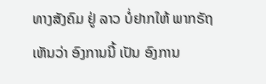ທາງສັງຄົມ ຢູ່ ລາວ ບໍ່ຢາກໃຫ້ ພາກຣັຖ ເຫັນວ່າ ອົງການນີ້ ເປັນ ອົງການ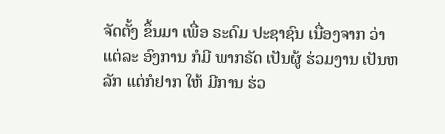ຈັດຕັ້ງ ຂຶ້ນມາ ເພື່ອ ຣະດົມ ປະຊາຊົນ ເນື່ອງຈາກ ວ່າ ແຕ່ລະ ອົງການ ກໍມີ ພາກຣັດ ເປັນຜູ້ ຮ່ວມງານ ເປັນຫລັກ ແຕ່ກໍຢາກ ໃຫ້ ມີການ ຮ່ວ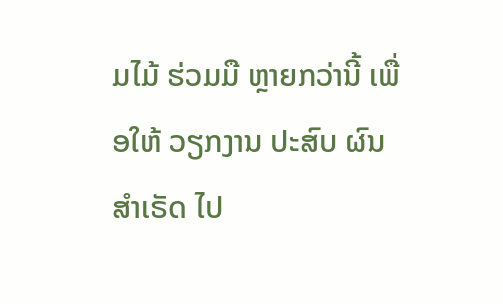ມໄມ້ ຮ່ວມມື ຫຼາຍກວ່ານີ້ ເພື່ອໃຫ້ ວຽກງານ ປະສົບ ຜົນສໍາເຣັດ ໄປ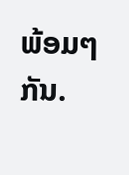ພ້ອມໆກັນ.